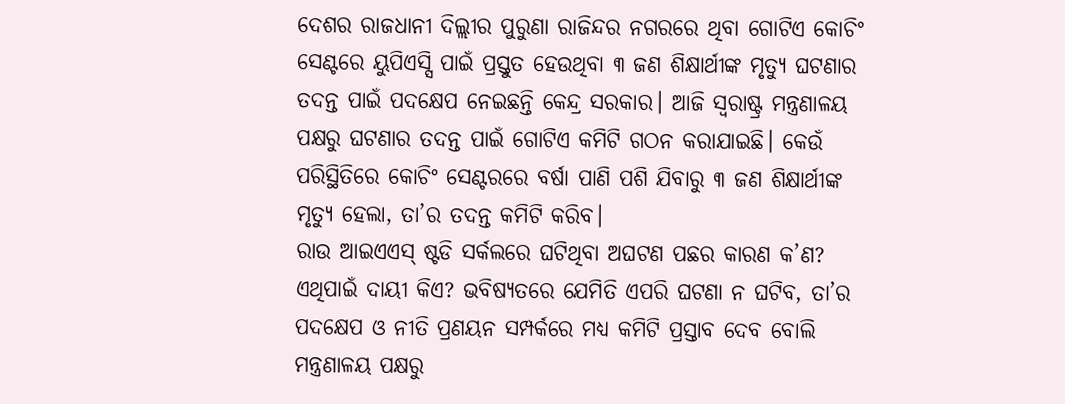ଦେଶର ରାଜଧାନୀ ଦିଲ୍ଲୀର ପୁରୁଣା ରାଜିନ୍ଦର ନଗରରେ ଥିବା ଗୋଟିଏ କୋଚିଂ ସେଣ୍ଟରେ ୟୁପିଏସ୍ସି ପାଇଁ ପ୍ରସ୍ତୁତ ହେଉଥିବା ୩ ଜଣ ଶିକ୍ଷାର୍ଥୀଙ୍କ ମୃତ୍ୟୁ ଘଟଣାର ତଦନ୍ତ ପାଇଁ ପଦକ୍ଷେପ ନେଇଛନ୍ତି କେନ୍ଦ୍ର ସରକାର। ଆଜି ସ୍ୱରାଷ୍ଟ୍ର ମନ୍ତ୍ରଣାଳୟ ପକ୍ଷରୁ ଘଟଣାର ତଦନ୍ତ ପାଇଁ ଗୋଟିଏ କମିଟି ଗଠନ କରାଯାଇଛି। କେଉଁ ପରିସ୍ଥିତିରେ କୋଚିଂ ସେଣ୍ଟରରେ ବର୍ଷା ପାଣି ପଶି ଯିବାରୁ ୩ ଜଣ ଶିକ୍ଷାର୍ଥୀଙ୍କ ମୃତ୍ୟୁ ହେଲା, ତା’ର ତଦନ୍ତ କମିଟି କରିବ।
ରାଉ ଆଇଏଏସ୍ ଷ୍ଟଡି ସର୍କଲରେ ଘଟିଥିବା ଅଘଟଣ ପଛର କାରଣ କ’ଣ? ଏଥିପାଇଁ ଦାୟୀ କିଏ? ଭବିଷ୍ୟତରେ ଯେମିତି ଏପରି ଘଟଣା ନ ଘଟିବ, ତା’ର ପଦକ୍ଷେପ ଓ ନୀତି ପ୍ରଣୟନ ସମ୍ପର୍କରେ ମଧ୍ୟ କମିଟି ପ୍ରସ୍ତାବ ଦେବ ବୋଲି ମନ୍ତ୍ରଣାଳୟ ପକ୍ଷରୁ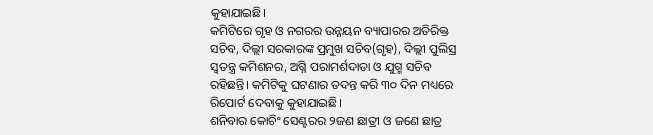କୁହାଯାଇଛି।
କମିଟିରେ ଗୃହ ଓ ନଗରର ଉନ୍ନୟନ ବ୍ୟାପାରର ଅତିରିକ୍ତ ସଚିବ, ଦିଲ୍ଲୀ ସରକାରଙ୍କ ପ୍ରମୁଖ ସଚିବ(ଗୃହ), ଦିଲ୍ଲୀ ପୁଲିସ୍ର ସ୍ୱତନ୍ତ୍ର କମିଶନର, ଅଗ୍ନି ପରାମର୍ଶଦାତା ଓ ଯୁଗ୍ମ ସଚିବ ରହିଛନ୍ତି। କମିଟିକୁ ଘଟଣାର ତଦନ୍ତ କରି ୩୦ ଦିନ ମଧ୍ୟରେ ରିପୋର୍ଟ ଦେବାକୁ କୁହାଯାଇଛି।
ଶନିବାର କୋଚିଂ ସେଣ୍ଟରର ୨ଜଣ ଛାତ୍ରୀ ଓ ଜଣେ ଛାତ୍ର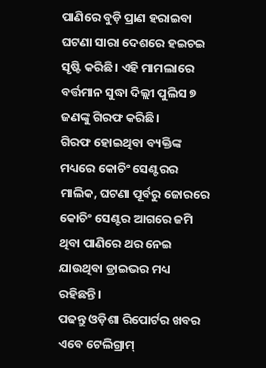ପାଣିରେ ବୁଡ଼ି ପ୍ରାଣ ହରାଇବା ଘଟଣା ସାରା ଦେଶରେ ହଇଚଇ ସୃଷ୍ଟି କରିଛି। ଏହି ମାମଲାରେ ବର୍ତ୍ତମାନ ସୁଦ୍ଧା ଦିଲ୍ଲୀ ପୁଲିସ ୭ ଜଣଙ୍କୁ ଗିରଫ କରିଛି।
ଗିରଫ ହୋଇଥିବା ବ୍ୟକ୍ତିଙ୍କ ମଧ୍ୟରେ କୋଚିଂ ସେଣ୍ଟରର ମାଲିକ, ଘଟଣା ପୂର୍ବରୁ ଜୋରରେ କୋଚିଂ ସେଣ୍ଟର ଆଗରେ ଜମି ଥିବା ପାଣିରେ ଥର ନେଇ ଯାଉଥିବା ଡ୍ରାଇଭର ମଧ୍ୟ ରହିଛନ୍ତି।
ପଢନ୍ତୁ ଓଡ଼ିଶା ରିପୋର୍ଟର ଖବର ଏବେ ଟେଲିଗ୍ରାମ୍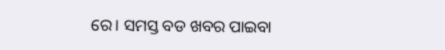ରେ। ସମସ୍ତ ବଡ ଖବର ପାଇବା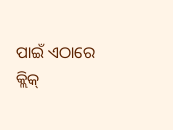ପାଇଁ ଏଠାରେ କ୍ଲିକ୍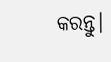କରନ୍ତୁ।